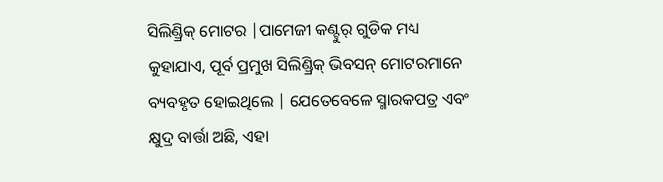ସିଲିଣ୍ଡ୍ରିକ୍ ମୋଟର |ପାମେଜୀ କଣ୍ଟୁର୍ ଗୁଡିକ ମଧ୍ୟ କୁହାଯାଏ, ପୂର୍ବ ପ୍ରମୁଖ ସିଲିଣ୍ଡ୍ରିକ୍ ଭିବସନ୍ ମୋଟରମାନେ ବ୍ୟବହୃତ ହୋଇଥିଲେ | ଯେତେବେଳେ ସ୍ମାରକପତ୍ର ଏବଂ କ୍ଷୁଦ୍ର ବାର୍ତ୍ତା ଅଛି, ଏହା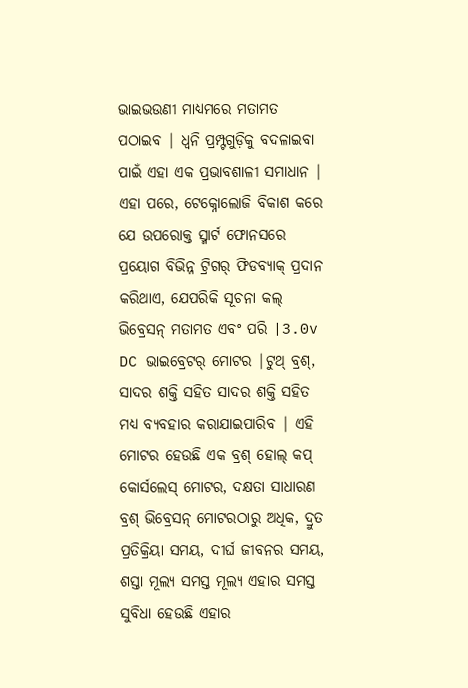ଭାଇଭଉଣୀ ମାଧ୍ୟମରେ ମତାମତ ପଠାଇବ | ଧ୍ୱନି ପ୍ରମ୍ପ୍ଟଗୁଡ଼ିକୁ ବଦଳାଇବା ପାଇଁ ଏହା ଏକ ପ୍ରଭାବଶାଳୀ ସମାଧାନ | ଏହା ପରେ, ଟେକ୍ନୋଲୋଜି ବିକାଶ କରେ ଯେ ଉପରୋକ୍ତ ସ୍ମାର୍ଟ ଫୋନସରେ ପ୍ରୟୋଗ ବିଭିନ୍ନ ଟ୍ରିଗର୍ ଫିଡବ୍ୟାକ୍ ପ୍ରଦାନ କରିଥାଏ, ଯେପରିକି ସୂଚନା କଲ୍ ଭିବ୍ରେସନ୍ ମତାମତ ଏବଂ ପରି |3.0v DC ଭାଇବ୍ରେଟର୍ ମୋଟର |ଟୁଥ୍ ବ୍ରଶ୍, ସାଦର ଶକ୍ତି ସହିତ ସାଦର ଶକ୍ତି ସହିତ ମଧ୍ୟ ବ୍ୟବହାର କରାଯାଇପାରିବ | ଏହି ମୋଟର ହେଉଛି ଏକ ବ୍ରଶ୍ ହୋଲ୍ କପ୍ କୋର୍ସଲେସ୍ ମୋଟର, ଦକ୍ଷତା ସାଧାରଣ ବ୍ରଶ୍ ଭିବ୍ରେସନ୍ ମୋଟରଠାରୁ ଅଧିକ, ଦ୍ରୁତ ପ୍ରତିକ୍ରିୟା ସମୟ, ଦୀର୍ଘ ଜୀବନର ସମୟ, ଶସ୍ତା ମୂଲ୍ୟ ସମସ୍ତ ମୂଲ୍ୟ ଏହାର ସମସ୍ତ ସୁବିଧା ହେଉଛି ଏହାର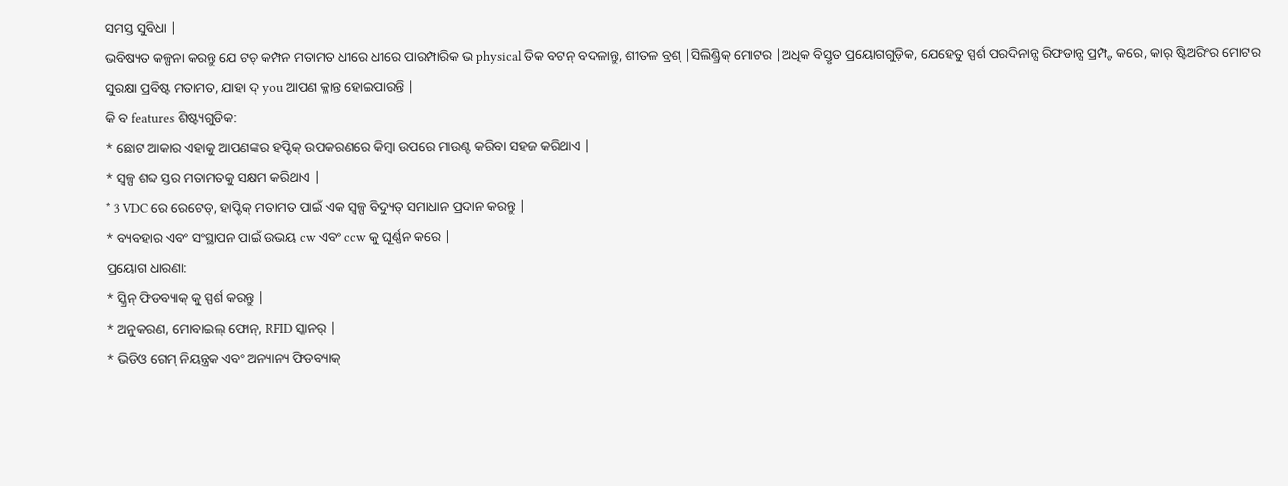ସମସ୍ତ ସୁବିଧା |
ଭବିଷ୍ୟତ କଳ୍ପନା କରନ୍ତୁ ଯେ ଟଚ୍ କମ୍ପନ ମତାମତ ଧୀରେ ଧୀରେ ପାରମ୍ପାରିକ ଭ physical ତିକ ବଟନ୍ ବଦଳାନ୍ତୁ, ଶୀତଳ ବ୍ରଶ୍ |ସିଲିଣ୍ଡ୍ରିକ୍ ମୋଟର |ଅଧିକ ବିସ୍ତୃତ ପ୍ରୟୋଗଗୁଡ଼ିକ, ଯେହେତୁ ସ୍ପର୍ଶ ପରଦିନାନ୍ସ ରିଫଡାନ୍ସ ପ୍ରମ୍ପ୍ଟ କରେ, କାର୍ ଷ୍ଟିଅରିଂର ମୋଟର ସୁରକ୍ଷା ପ୍ରବିଷ୍ଟ ମତାମତ, ଯାହା ଦ୍ you ଆପଣ କ୍ଳାନ୍ତ ହୋଇପାରନ୍ତି |
କି ବ features ଶିଷ୍ଟ୍ୟଗୁଡିକ:
* ଛୋଟ ଆକାର ଏହାକୁ ଆପଣଙ୍କର ହପ୍ଟିକ୍ ଉପକରଣରେ କିମ୍ବା ଉପରେ ମାଉଣ୍ଟ କରିବା ସହଜ କରିଥାଏ |
* ସ୍ୱଳ୍ପ ଶବ୍ଦ ସ୍ତର ମତାମତକୁ ସକ୍ଷମ କରିଥାଏ |
* 3 VDC ରେ ରେଟେଡ୍, ହାପ୍ଟିକ୍ ମତାମତ ପାଇଁ ଏକ ସ୍ୱଳ୍ପ ବିଦ୍ୟୁତ୍ ସମାଧାନ ପ୍ରଦାନ କରନ୍ତୁ |
* ବ୍ୟବହାର ଏବଂ ସଂସ୍ଥାପନ ପାଇଁ ଉଭୟ cw ଏବଂ ccw କୁ ଘୂର୍ଣ୍ଣନ କରେ |
ପ୍ରୟୋଗ ଧାରଣା:
* ସ୍କ୍ରିନ୍ ଫିଡବ୍ୟାକ୍ କୁ ସ୍ପର୍ଶ କରନ୍ତୁ |
* ଅନୁକରଣ, ମୋବାଇଲ୍ ଫୋନ୍, RFID ସ୍କାନର୍ |
* ଭିଡିଓ ଗେମ୍ ନିୟନ୍ତ୍ରକ ଏବଂ ଅନ୍ୟାନ୍ୟ ଫିଡବ୍ୟାକ୍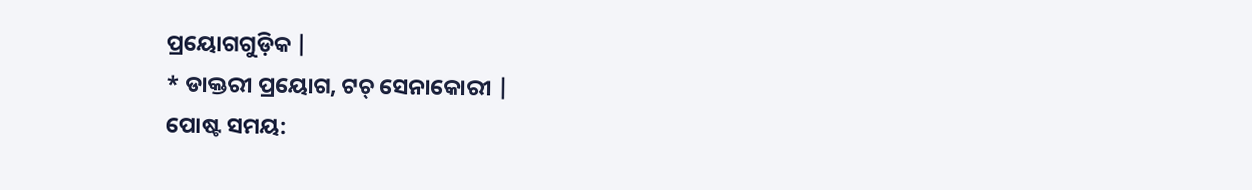ପ୍ରୟୋଗଗୁଡ଼ିକ |
* ଡାକ୍ତରୀ ପ୍ରୟୋଗ, ଟଚ୍ ସେନାକୋରୀ |
ପୋଷ୍ଟ ସମୟ: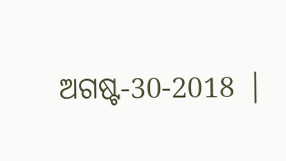ଅଗଷ୍ଟ-30-2018 |